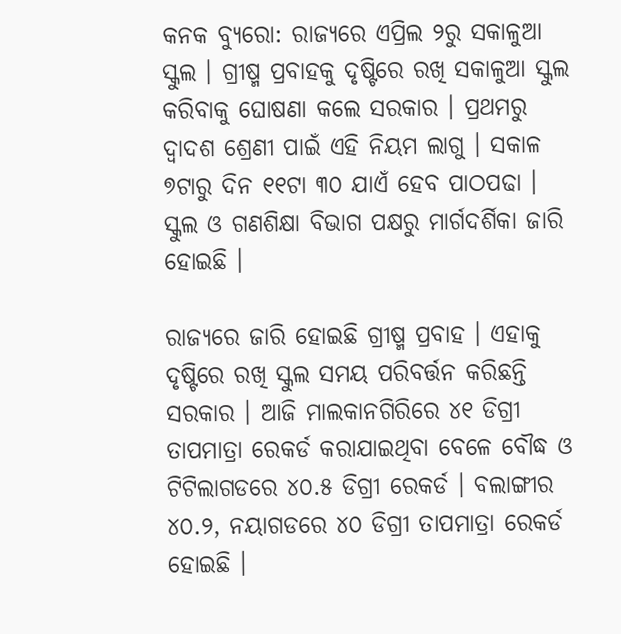କନକ ବ୍ୟୁରୋ: ରାଜ୍ୟରେ ଏପ୍ରିଲ ୨ରୁ ସକାଳୁଆ ସ୍କୁଲ । ଗ୍ରୀଷ୍ମ ପ୍ରବାହକୁ ଦୃଷ୍ଟିରେ ରଖି ସକାଳୁଆ ସ୍କୁଲ କରିବାକୁ ଘୋଷଣା କଲେ ସରକାର । ପ୍ରଥମରୁ ଦ୍ୱାଦଶ ଶ୍ରେଣୀ ପାଇଁ ଏହି ନିୟମ ଲାଗୁ । ସକାଳ ୭ଟାରୁ ଦିନ ୧୧ଟା ୩୦ ଯାଏଁ ହେବ ପାଠପଢା । ସ୍କୁଲ ଓ ଗଣଶିକ୍ଷା ବିଭାଗ ପକ୍ଷରୁ ମାର୍ଗଦର୍ଶିକା ଜାରି ହୋଇଛି ।

ରାଜ୍ୟରେ ଜାରି ହୋଇଛି ଗ୍ରୀଷ୍ମ ପ୍ରବାହ । ଏହାକୁ ଦୃଷ୍ଟିରେ ରଖି ସ୍କୁଲ ସମୟ ପରିବର୍ତ୍ତନ କରିଛନ୍ତି ସରକାର । ଆଜି ମାଲକାନଗିରିରେ ୪୧ ଡିଗ୍ରୀ ତାପମାତ୍ରା ରେକର୍ଡ କରାଯାଇଥିବା ବେଳେ ବୌଦ୍ଧ ଓ ଟିଟିଲାଗଡରେ ୪୦.୫ ଡିଗ୍ରୀ ରେକର୍ଡ । ବଲାଙ୍ଗୀର ୪୦.୨, ନୟାଗଡରେ ୪୦ ଡିଗ୍ରୀ ତାପମାତ୍ରା ରେକର୍ଡ ହୋଇଛି ।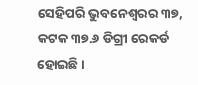ସେହିପରି ଭୁବନେଶ୍ୱରର ୩୭, କଟକ ୩୭.୬ ଡିଗ୍ରୀ ରେକର୍ଡ ହୋଇଛି ।